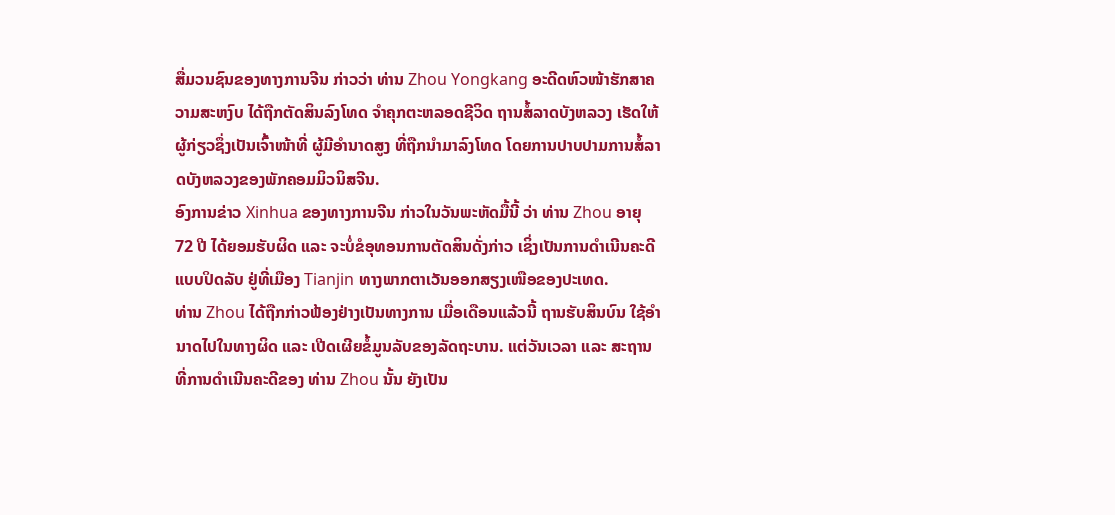ສື່ມວນຊົນຂອງທາງການຈີນ ກ່າວວ່າ ທ່ານ Zhou Yongkang ອະດີດຫົວໜ້າຮັກສາຄວາມສະຫງົບ ໄດ້ຖືກຕັດສິນລົງໂທດ ຈຳຄຸກຕະຫລອດຊີວິດ ຖານສໍ້ລາດບັງຫລວງ ເຮັດໃຫ້ຜູ້ກ່ຽວຊຶ່ງເປັນເຈົ້າໜ້າທີ່ ຜູ້ມີອຳນາດສູງ ທີ່ຖືກນຳມາລົງໂທດ ໂດຍການປາບປາມການສໍ້ລາດບັງຫລວງຂອງພັກຄອມມິວນິສຈີນ.
ອົງການຂ່າວ Xinhua ຂອງທາງການຈີນ ກ່າວໃນວັນພະຫັດມື້ນີ້ ວ່າ ທ່ານ Zhou ອາຍຸ 72 ປີ ໄດ້ຍອມຮັບຜິດ ແລະ ຈະບໍ່ຂໍອຸທອນການຕັດສິນດັ່ງກ່າວ ເຊິ່ງເປັນການດຳເນີນຄະດີແບບປິດລັບ ຢູ່ທີ່ເມືອງ Tianjin ທາງພາກຕາເວັນອອກສຽງເໜືອຂອງປະເທດ.
ທ່ານ Zhou ໄດ້ຖືກກ່າວຟ້ອງຢ່າງເປັນທາງການ ເມື່ອເດືອນແລ້ວນີ້ ຖານຮັບສິນບົນ ໃຊ້ອຳນາດໄປໃນທາງຜິດ ແລະ ເປີດເຜີຍຂໍ້ມູນລັບຂອງລັດຖະບານ. ແຕ່ວັນເວລາ ແລະ ສະຖານທີ່ການດຳເນີນຄະດີຂອງ ທ່ານ Zhou ນັ້ນ ຍັງເປັນ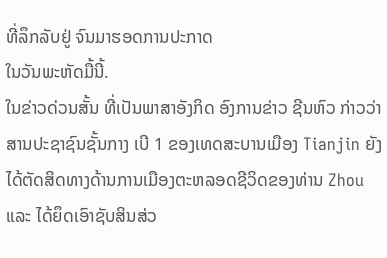ທີ່ລຶກລັບຢູ່ ຈົນມາຮອດການປະກາດ
ໃນວັນພະຫັດມື້ນີ້.
ໃນຂ່າວດ່ວນສັ້ນ ທີ່ເປັນພາສາອັງກິດ ອົງການຂ່າວ ຊີນຫົວ ກ່າວວ່າ ສານປະຊາຊົນຊັ້ນກາງ ເບີ 1 ຂອງເທດສະບານເມືອງ Tianjin ຍັງໄດ້ຕັດສິດທາງດ້ານການເມືອງຕະຫລອດຊີວິດຂອງທ່ານ Zhou ແລະ ໄດ້ຍຶດເອົາຊັບສິນສ່ວ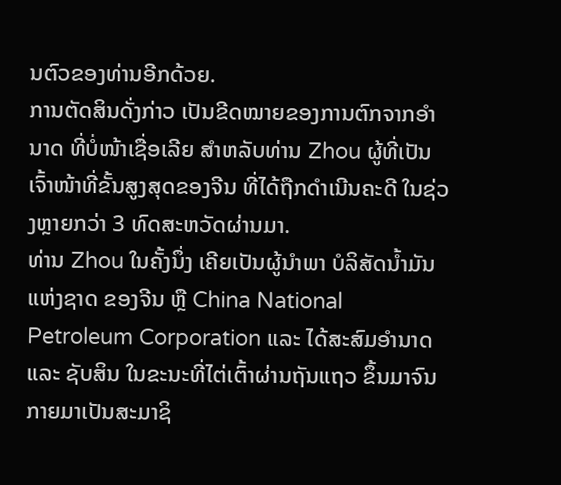ນຕົວຂອງທ່ານອີກດ້ວຍ.
ການຕັດສິນດັ່ງກ່າວ ເປັນຂີດໝາຍຂອງການຕົກຈາກອຳນາດ ທີ່ບໍ່ໜ້າເຊື່ອເລີຍ ສຳຫລັບທ່ານ Zhou ຜູ້ທີ່ເປັນເຈົ້າໜ້າທີ່ຂັ້ນສູງສຸດຂອງຈີນ ທີ່ໄດ້ຖືກດຳເນີນຄະດີ ໃນຊ່ວງຫຼາຍກວ່າ 3 ທົດສະຫວັດຜ່ານມາ.
ທ່ານ Zhou ໃນຄັ້ງນຶ່ງ ເຄີຍເປັນຜູ້ນຳພາ ບໍລິສັດນ້ຳມັນແຫ່ງຊາດ ຂອງຈີນ ຫຼື China National Petroleum Corporation ແລະ ໄດ້ສະສົມອຳນາດ ແລະ ຊັບສິນ ໃນຂະນະທີ່ໄຕ່ເຕົ້າຜ່ານຖັນແຖວ ຂຶ້ນມາຈົນກາຍມາເປັນສະມາຊິ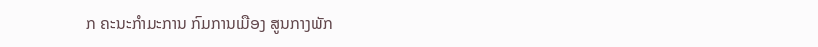ກ ຄະນະກຳມະການ ກົມການເມືອງ ສູນກາງພັກ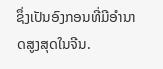ຊຶ່ງເປັນອົງກອນທີ່ມີອຳນາດສູງສຸດໃນຈີນ.